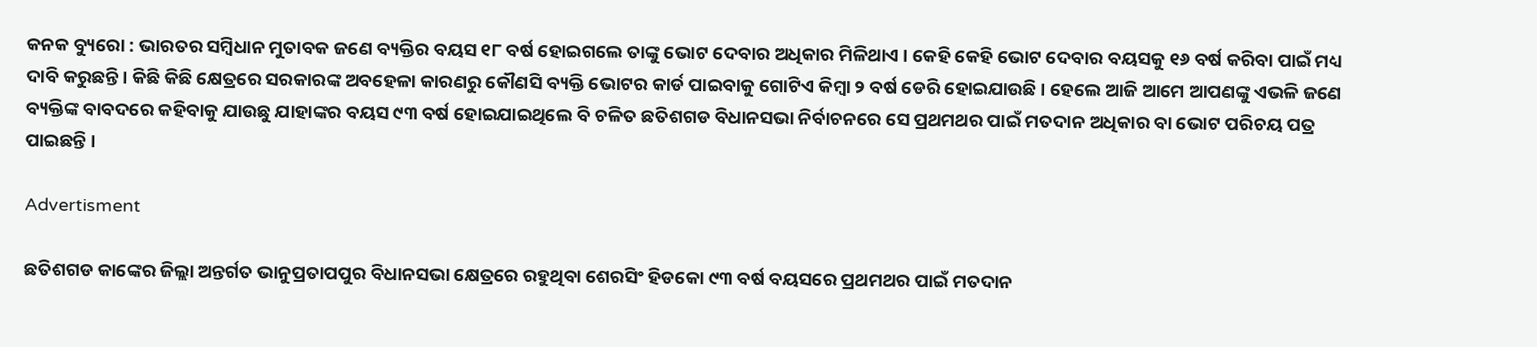କନକ ବ୍ୟୁରୋ : ଭାରତର ସମ୍ବିଧାନ ମୁତାବକ ଜଣେ ବ୍ୟକ୍ତିର ବୟସ ୧୮ ବର୍ଷ ହୋଇଗଲେ ତାଙ୍କୁ ଭୋଟ ଦେବାର ଅଧିକାର ମିଳିଥାଏ । କେହି କେହି ଭୋଟ ଦେବାର ବୟସକୁ ୧୬ ବର୍ଷ କରିବା ପାଇଁ ମଧ୍ୟ ଦାବି କରୁଛନ୍ତି । କିଛି କିଛି କ୍ଷେତ୍ରରେ ସରକାରଙ୍କ ଅବହେଳା କାରଣରୁ କୌଣସି ବ୍ୟକ୍ତି ଭୋଟର କାର୍ଡ ପାଇବାକୁ ଗୋଟିଏ କିମ୍ବା ୨ ବର୍ଷ ଡେରି ହୋଇଯାଉଛି । ହେଲେ ଆଜି ଆମେ ଆପଣଙ୍କୁ ଏଭଳି ଜଣେ ବ୍ୟକ୍ତିଙ୍କ ବାବଦରେ କହିବାକୁ ଯାଉଛୁ ଯାହାଙ୍କର ବୟସ ୯୩ ବର୍ଷ ହୋଇଯାଇଥିଲେ ବି ଚଳିତ ଛତିଶଗଡ ବିଧାନସଭା ନିର୍ବାଚନରେ ସେ ପ୍ରଥମଥର ପାଇଁ ମତଦାନ ଅଧିକାର ବା ଭୋଟ ପରିଚୟ ପତ୍ର ପାଇଛନ୍ତି ।

Advertisment

ଛତିଶଗଡ କାଙ୍କେର ଜିଲ୍ଲା ଅନ୍ତର୍ଗତ ଭାନୁପ୍ରତାପପୁର ବିଧାନସଭା କ୍ଷେତ୍ରରେ ରହୁଥିବା ଶେରସିଂ ହିଡକୋ ୯୩ ବର୍ଷ ବୟସରେ ପ୍ରଥମଥର ପାଇଁ ମତଦାନ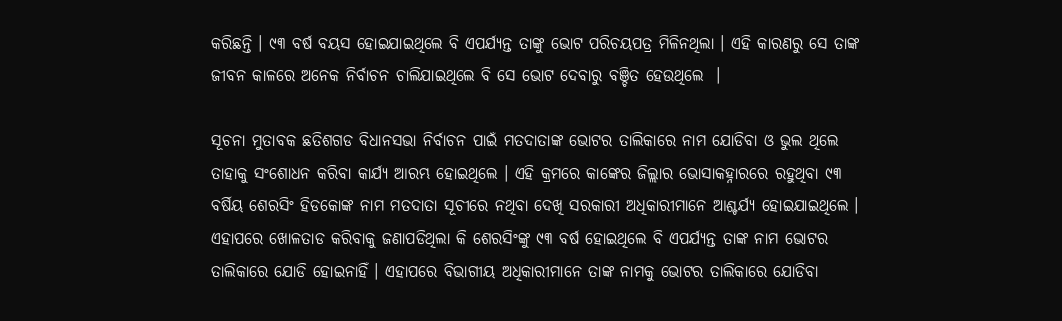କରିଛନ୍ତି । ୯୩ ବର୍ଷ ବୟସ ହୋଇଯାଇଥିଲେ ବି ଏପର୍ଯ୍ୟନ୍ତ ତାଙ୍କୁ ଭୋଟ ପରିଚୟପତ୍ର ମିଳିନଥିଲା । ଏହି କାରଣରୁ ସେ ତାଙ୍କ ଜୀବନ କାଳରେ ଅନେକ ନିର୍ବାଚନ ଚାଲିଯାଇଥିଲେ ବି ସେ ଭୋଟ ଦେବାରୁ ବଞ୍ଚିତ ହେଉଥିଲେ  ।

ସୂଚନା ମୁତାବକ ଛତିଶଗଡ ବିଧାନସଭା ନିର୍ବାଚନ ପାଇଁ ମତଦାତାଙ୍କ ଭୋଟର ତାଲିକାରେ ନାମ ଯୋଡିବା ଓ ଭୁଲ ଥିଲେ ତାହାକୁ ସଂଶୋଧନ କରିବା କାର୍ଯ୍ୟ ଆରମ୍ଭ ହୋଇଥିଲେ । ଏହି କ୍ରମରେ କାଙ୍କେର ଜିଲ୍ଲାର ଭୋସାକହ୍ନାରରେ ରହୁଥିବା ୯୩ ବର୍ଷିୟ ଶେରସିଂ ହିଡକୋଙ୍କ ନାମ ମତଦାତା ସୂଚୀରେ ନଥିବା ଦେଖି ସରକାରୀ ଅଧିକାରୀମାନେ ଆଶ୍ଚର୍ଯ୍ୟ ହୋଇଯାଇଥିଲେ । ଏହାପରେ ଖୋଳତାଡ କରିବାକୁ ଜଣାପଡିଥିଲା କି ଶେରସିଂଙ୍କୁ ୯୩ ବର୍ଷ ହୋଇଥିଲେ ବି ଏପର୍ଯ୍ୟନ୍ତ ତାଙ୍କ ନାମ ଭୋଟର ତାଲିକାରେ ଯୋଡି ହୋଇନାହିଁ । ଏହାପରେ ବିଭାଗୀୟ ଅଧିକାରୀମାନେ ତାଙ୍କ ନାମକୁ ଭୋଟର ତାଲିକାରେ ଯୋଡିବା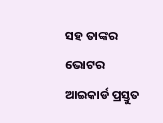ସହ ତାଙ୍କର ଭୋଟର ଆଇକାର୍ଡ ପ୍ରସ୍ତୁତ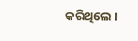କରିଥିଲେ ।